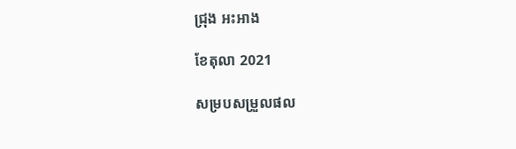ជ្រុង អះអាង

ខែតុលា 2021

សម្របសម្រួលផល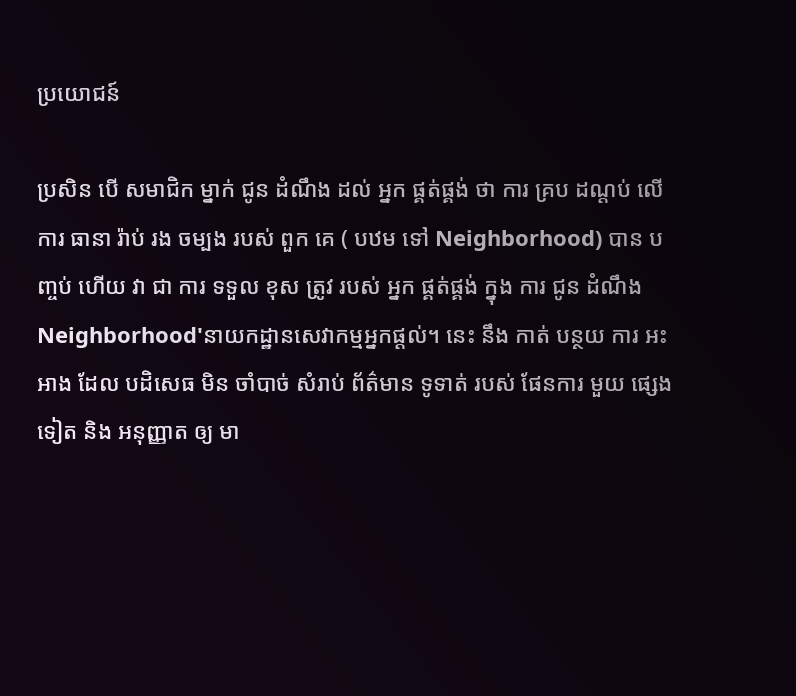ប្រយោជន៍

ប្រសិន បើ សមាជិក ម្នាក់ ជូន ដំណឹង ដល់ អ្នក ផ្គត់ផ្គង់ ថា ការ គ្រប ដណ្តប់ លើ ការ ធានា រ៉ាប់ រង ចម្បង របស់ ពួក គេ ( បឋម ទៅ Neighborhood) បាន បញ្ចប់ ហើយ វា ជា ការ ទទួល ខុស ត្រូវ របស់ អ្នក ផ្គត់ផ្គង់ ក្នុង ការ ជូន ដំណឹង Neighborhood'នាយកដ្ឋានសេវាកម្មអ្នកផ្តល់។ នេះ នឹង កាត់ បន្ថយ ការ អះអាង ដែល បដិសេធ មិន ចាំបាច់ សំរាប់ ព័ត៌មាន ទូទាត់ របស់ ផែនការ មួយ ផ្សេង ទៀត និង អនុញ្ញាត ឲ្យ មា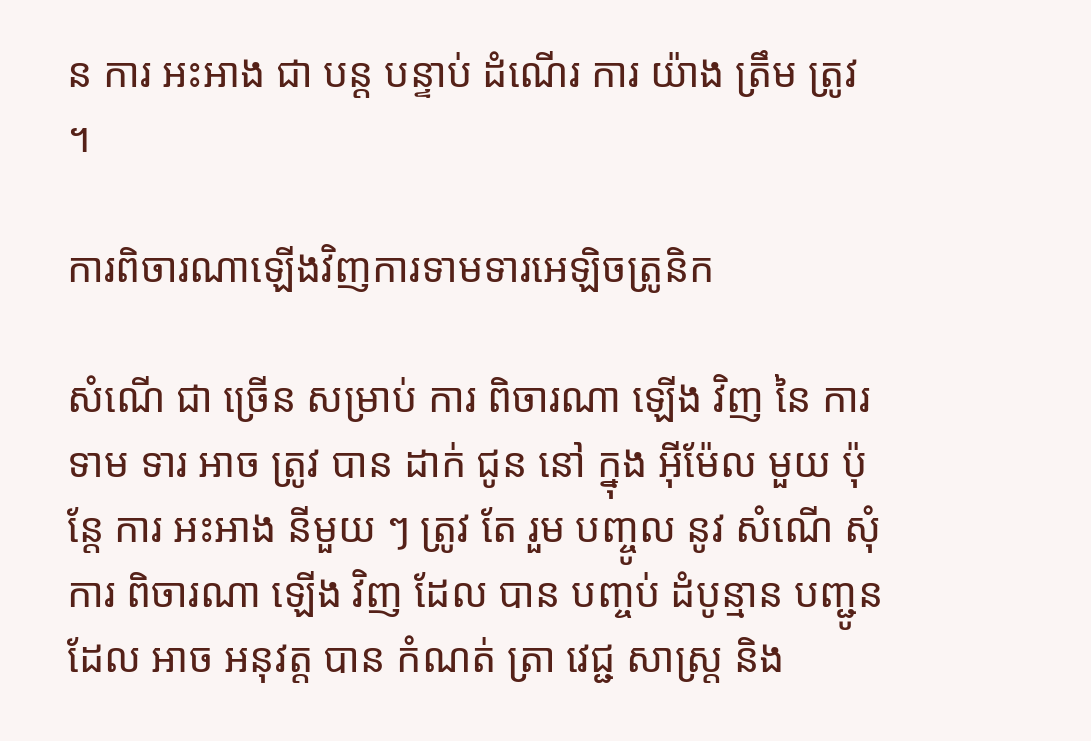ន ការ អះអាង ជា បន្ត បន្ទាប់ ដំណើរ ការ យ៉ាង ត្រឹម ត្រូវ ។

ការពិចារណាឡើងវិញការទាមទារអេឡិចត្រូនិក

សំណើ ជា ច្រើន សម្រាប់ ការ ពិចារណា ឡើង វិញ នៃ ការ ទាម ទារ អាច ត្រូវ បាន ដាក់ ជូន នៅ ក្នុង អ៊ីម៉ែល មួយ ប៉ុន្តែ ការ អះអាង នីមួយ ៗ ត្រូវ តែ រួម បញ្ចូល នូវ សំណើ សុំ ការ ពិចារណា ឡើង វិញ ដែល បាន បញ្ចប់ ដំបូន្មាន បញ្ជូន ដែល អាច អនុវត្ត បាន កំណត់ ត្រា វេជ្ជ សាស្ត្រ និង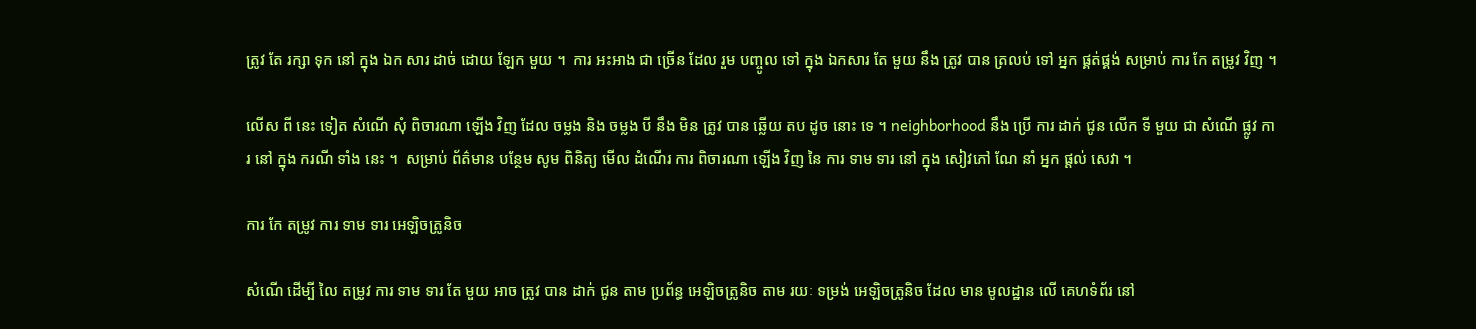ត្រូវ តែ រក្សា ទុក នៅ ក្នុង ឯក សារ ដាច់ ដោយ ឡែក មួយ ។  ការ អះអាង ជា ច្រើន ដែល រួម បញ្ចូល ទៅ ក្នុង ឯកសារ តែ មួយ នឹង ត្រូវ បាន ត្រលប់ ទៅ អ្នក ផ្គត់ផ្គង់ សម្រាប់ ការ កែ តម្រូវ វិញ ។

លើស ពី នេះ ទៀត សំណើ សុំ ពិចារណា ឡើង វិញ ដែល ចម្លង និង ចម្លង បី នឹង មិន ត្រូវ បាន ឆ្លើយ តប ដូច នោះ ទេ ។ neighborhood នឹង ប្រើ ការ ដាក់ ជូន លើក ទី មួយ ជា សំណើ ផ្លូវ ការ នៅ ក្នុង ករណី ទាំង នេះ ។  សម្រាប់ ព័ត៌មាន បន្ថែម សូម ពិនិត្យ មើល ដំណើរ ការ ពិចារណា ឡើង វិញ នៃ ការ ទាម ទារ នៅ ក្នុង សៀវភៅ ណែ នាំ អ្នក ផ្តល់ សេវា ។

ការ កែ តម្រូវ ការ ទាម ទារ អេឡិចត្រូនិច

សំណើ ដើម្បី លៃ តម្រូវ ការ ទាម ទារ តែ មួយ អាច ត្រូវ បាន ដាក់ ជូន តាម ប្រព័ន្ធ អេឡិចត្រូនិច តាម រយៈ ទម្រង់ អេឡិចត្រូនិច ដែល មាន មូលដ្ឋាន លើ គេហទំព័រ នៅ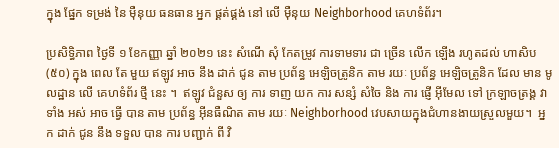ក្នុង ផ្នែក ទម្រង់ នៃ ម៉ឺនុយ ធនធាន អ្នក ផ្គត់ផ្គង់ នៅ លើ ម៉ឺនុយ Neighborhood គេហទំព័រ។

ប្រសិទ្ធិភាព ថ្ងៃទី ១ ខែកញ្ញា ឆ្នាំ ២០២១ នេះ សំណើ សុំ កែតម្រូវ ការទាមទារ ជា ច្រើន លើក ឡើង រហូតដល់ ហាសិប (៥០) ក្នុង ពេល តែ មួយ ឥឡូវ អាច នឹង ដាក់ ជូន តាម ប្រព័ន្ធ អេឡិចត្រូនិក តាម រយៈ ប្រព័ន្ធ អេឡិចត្រូនិក ដែល មាន មូលដ្ឋាន លើ គេហទំព័រ ថ្មី នេះ ។  ឥឡូវ ជំនួស ឲ្យ ការ ទាញ យក ការ សន្សំ សំចៃ និង ការ ផ្ញើ អ៊ីមែល ទៅ ក្រឡាចត្រង្គ វា ទាំង អស់ អាច ធ្វើ បាន តាម ប្រព័ន្ធ អ៊ីនធឺណិត តាម រយៈ Neighborhood វេបសាយក្នុងជំហានងាយស្រួលមួយ។  អ្នក ដាក់ ជូន នឹង ទទួល បាន ការ បញ្ជាក់ ពី វិ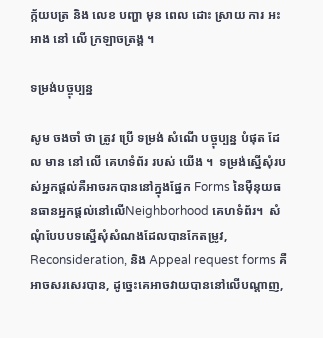ក្ក័យបត្រ និង លេខ បញ្ហា មុន ពេល ដោះ ស្រាយ ការ អះអាង នៅ លើ ក្រឡាចត្រង្គ ។

ទម្រង់បច្ចុប្បន្ន

សូម ចងចាំ ថា ត្រូវ ប្រើ ទម្រង់ សំណើ បច្ចុប្បន្ន បំផុត ដែល មាន នៅ លើ គេហទំព័រ របស់ យើង ។  ទម្រង់ស្នើសុំរបស់អ្នកផ្តល់គឺអាចរកបាននៅក្នុងផ្នែក Forms នៃម៉ឺនុយធនធានអ្នកផ្តល់នៅលើNeighborhood គេហទំព័រ។  សំណុំបែបបទស្នើសុំសំណងដែលបានកែតម្រូវ, Reconsideration, និង Appeal request forms គឺអាចសរសេរបាន, ដូច្នេះគេអាចវាយបាននៅលើបណ្ដាញ,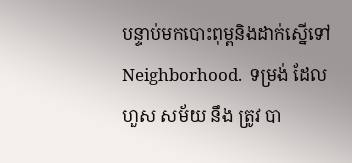បន្ទាប់មកបោះពុម្ពនិងដាក់ស្នើទៅ Neighborhood.  ទម្រង់ ដែល ហួស សម័យ នឹង ត្រូវ បា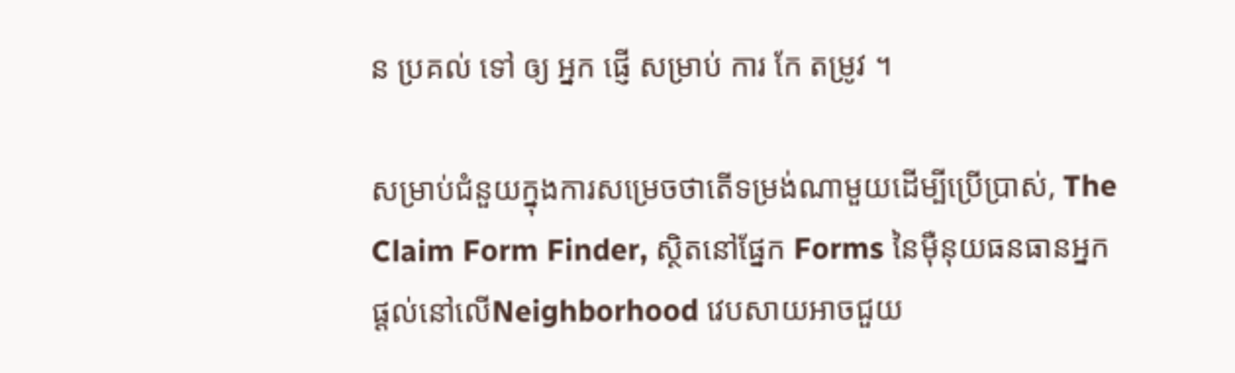ន ប្រគល់ ទៅ ឲ្យ អ្នក ផ្ញើ សម្រាប់ ការ កែ តម្រូវ ។

សម្រាប់ជំនួយក្នុងការសម្រេចថាតើទម្រង់ណាមួយដើម្បីប្រើប្រាស់, The Claim Form Finder, ស្ថិតនៅផ្នែក Forms នៃម៉ឺនុយធនធានអ្នកផ្តល់នៅលើNeighborhood វេបសាយអាចជួយ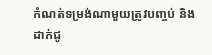កំណត់ទម្រង់ណាមួយត្រូវបញ្ចប់ និងដាក់ជូ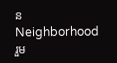ន Neighborhoodរួម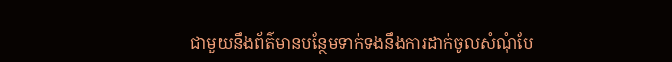ជាមួយនឹងព័ត៌មានបន្ថែមទាក់ទងនឹងការដាក់ចូលសំណុំបែ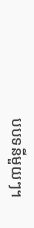បបទនីមួយៗ។